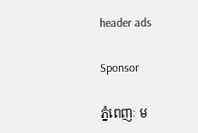header ads

Sponsor

ភ្នំពេញៈ ម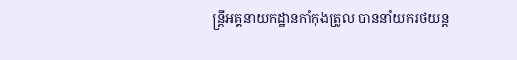ន្ត្រីអគ្គនាយកដ្ឋានកាំកុងត្រូល បាននាំយករថយន្ត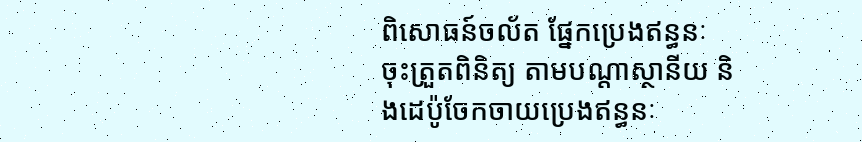ពិសោធន៍ចល័ត ផ្នែកប្រេងឥន្ធនៈ ចុះត្រួតពិនិត្យ តាមបណ្តាស្ថានីយ និងដេប៉ូចែកចាយប្រេងឥន្ធនៈ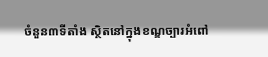ចំនួន៣ទីតាំង ស្ថិតនៅក្នុងខណ្ឌច្បារអំពៅ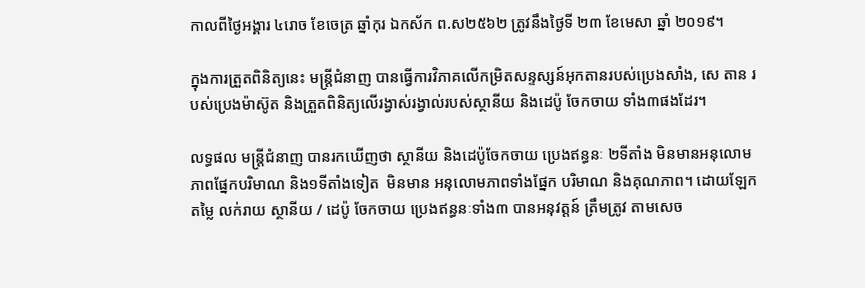កាលពីថ្ងៃអង្គារ ៤រោច ខែចេត្រ ឆ្នាំកុរ ឯកស័ក ព.ស២៥៦២ ត្រូវនឹងថ្ងៃទី ២៣ ខែមេសា ឆ្នាំ ២០១៩។

ក្នុងការត្រួតពិនិត្យនេះ មន្ត្រីជំនាញ បានធ្វើការវិភាគលើកម្រិតសន្ទស្សន៍អុកតានរបស់ប្រេងសាំង, សេ តាន របស់ប្រេងម៉ាស៊ូត និងត្រួតពិនិត្យលើរង្វាស់រង្វាល់របស់ស្ថានីយ និងដេប៉ូ ចែកចាយ ទាំង៣ផងដែរ។

លទ្ធផល មន្ត្រីជំនាញ បានរកឃើញថា ស្ថានីយ និងដេប៉ូចែកចាយ ប្រេងឥន្ធនៈ ២ទីតាំង មិនមានអនុលោមភាពផ្នែកបរិមាណ និង១ទីតាំងទៀត  មិនមាន អនុលោមភាពទាំងផ្នែក បរិមាណ និងគុណភាព។ ដោយឡែក តម្លៃ លក់រាយ ស្ថានីយ / ដេប៉ូ ចែកចាយ ប្រេងឥន្ធនៈទាំង៣ បានអនុវត្តន៍ ត្រឹមត្រូវ តាមសេច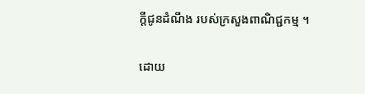ក្តីជូនដំណឹង របស់ក្រសួងពាណិជ្ជកម្ម ។

ដោយ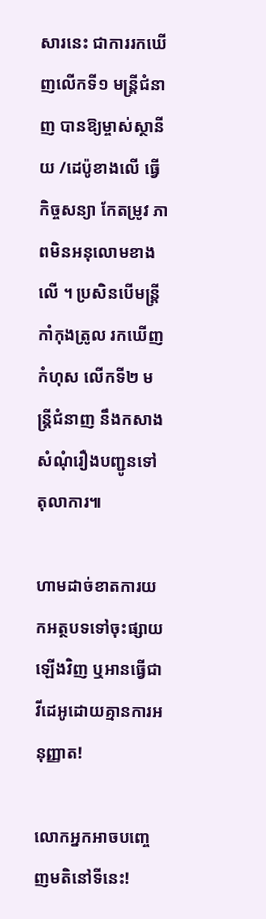សារនេះ ជាការរកឃើញលើកទី១ មន្ត្រីជំនាញ បានឱ្យម្ចាស់ស្ថានីយ /ដេប៉ូខាងលើ ធ្វើ កិច្ចសន្យា កែតម្រូវ ភាពមិនអនុលោមខាងលើ ។ ប្រសិនបើមន្ត្រីកាំកុងត្រូល រកឃើញកំហុស លើកទី២ មន្ត្រីជំនាញ នឹងកសាងសំណុំរឿងបញ្ជូនទៅតុលាការ៕

ហាមដាច់ខាតការយកអត្ថបទទៅចុះផ្សាយឡើងវិញ ឬអានធ្វើជាវីដេអូដោយគ្មានការអនុញ្ញាត!

លោកអ្នកអាចបញ្ចេញមតិនៅទីនេះ!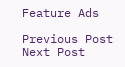Feature Ads

Previous Post Next Post